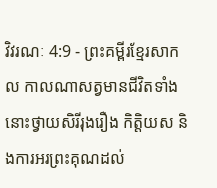វិវរណៈ 4:9 - ព្រះគម្ពីរខ្មែរសាកល កាលណាសត្វមានជីវិតទាំងនោះថ្វាយសិរីរុងរឿង កិត្តិយស និងការអរព្រះគុណដល់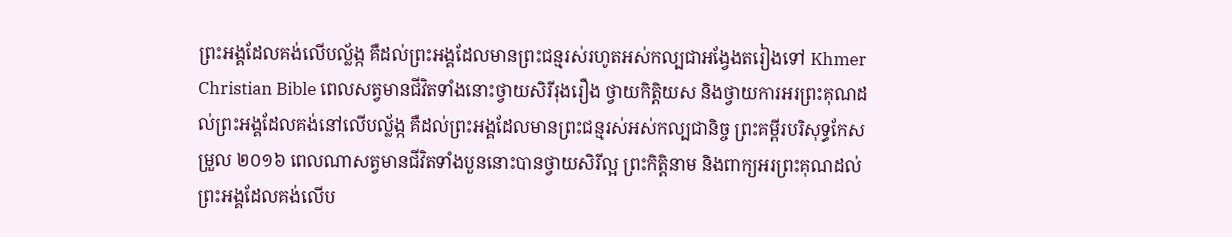ព្រះអង្គដែលគង់លើបល្ល័ង្ក គឺដល់ព្រះអង្គដែលមានព្រះជន្មរស់រហូតអស់កល្បជាអង្វែងតរៀងទៅ Khmer Christian Bible ពេលសត្វមានជីវិតទាំងនោះថ្វាយសិរីរុងរឿង ថ្វាយកិត្ដិយស និងថ្វាយការអរព្រះគុណដល់ព្រះអង្គដែលគង់នៅលើបល្ល័ង្ក គឺដល់ព្រះអង្គដែលមានព្រះជន្មរស់អស់កល្បជានិច្ច ព្រះគម្ពីរបរិសុទ្ធកែសម្រួល ២០១៦ ពេលណាសត្វមានជីវិតទាំងបួននោះបានថ្វាយសិរីល្អ ព្រះកិត្តិនាម និងពាក្យអរព្រះគុណដល់ព្រះអង្គដែលគង់លើប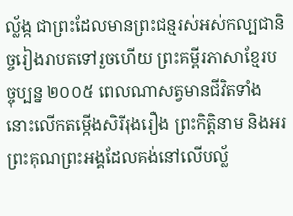ល្ល័ង្ក ជាព្រះដែលមានព្រះជន្មរស់អស់កល្បជានិច្ចរៀងរាបតទៅរួចហើយ ព្រះគម្ពីរភាសាខ្មែរបច្ចុប្បន្ន ២០០៥ ពេលណាសត្វមានជីវិតទាំងនោះលើកតម្កើងសិរីរុងរឿង ព្រះកិត្តិនាម និងអរព្រះគុណព្រះអង្គដែលគង់នៅលើបល្ល័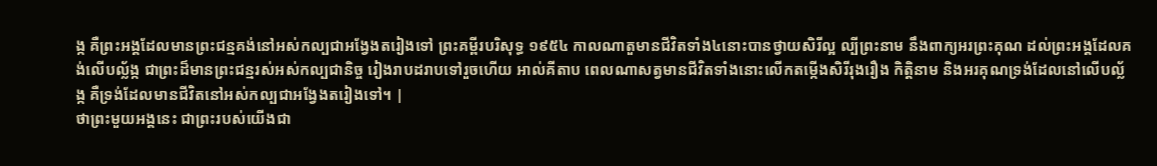ង្ក គឺព្រះអង្គដែលមានព្រះជន្មគង់នៅអស់កល្បជាអង្វែងតរៀងទៅ ព្រះគម្ពីរបរិសុទ្ធ ១៩៥៤ កាលណាតួមានជីវិតទាំង៤នោះបានថ្វាយសិរីល្អ ល្បីព្រះនាម នឹងពាក្យអរព្រះគុណ ដល់ព្រះអង្គដែលគង់លើបល្ល័ង្ក ជាព្រះដ៏មានព្រះជន្មរស់អស់កល្បជានិច្ច រៀងរាបដរាបទៅរួចហើយ អាល់គីតាប ពេលណាសត្វមានជីវិតទាំងនោះលើកតម្កើងសិរីរុងរឿង កិត្ដិនាម និងអរគុណទ្រង់ដែលនៅលើបល្ល័ង្ក គឺទ្រង់ដែលមានជីវិតនៅអស់កល្បជាអង្វែងតរៀងទៅ។ |
ថាព្រះមួយអង្គនេះ ជាព្រះរបស់យើងជា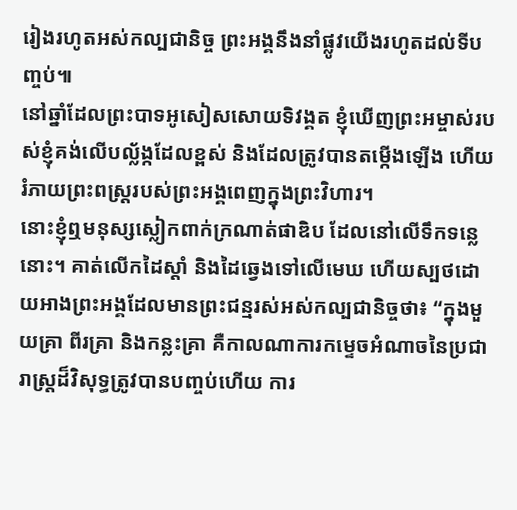រៀងរហូតអស់កល្បជានិច្ច ព្រះអង្គនឹងនាំផ្លូវយើងរហូតដល់ទីបញ្ចប់៕
នៅឆ្នាំដែលព្រះបាទអូសៀសសោយទិវង្គត ខ្ញុំឃើញព្រះអម្ចាស់របស់ខ្ញុំគង់លើបល្ល័ង្កដែលខ្ពស់ និងដែលត្រូវបានតម្កើងឡើង ហើយរំភាយព្រះពស្ត្ររបស់ព្រះអង្គពេញក្នុងព្រះវិហារ។
នោះខ្ញុំឮមនុស្សស្លៀកពាក់ក្រណាត់ផាឌិប ដែលនៅលើទឹកទន្លេនោះ។ គាត់លើកដៃស្ដាំ និងដៃឆ្វេងទៅលើមេឃ ហើយស្បថដោយអាងព្រះអង្គដែលមានព្រះជន្មរស់អស់កល្បជានិច្ចថា៖ “ក្នុងមួយគ្រា ពីរគ្រា និងកន្លះគ្រា គឺកាលណាការកម្ទេចអំណាចនៃប្រជារាស្ត្រដ៏វិសុទ្ធត្រូវបានបញ្ចប់ហើយ ការ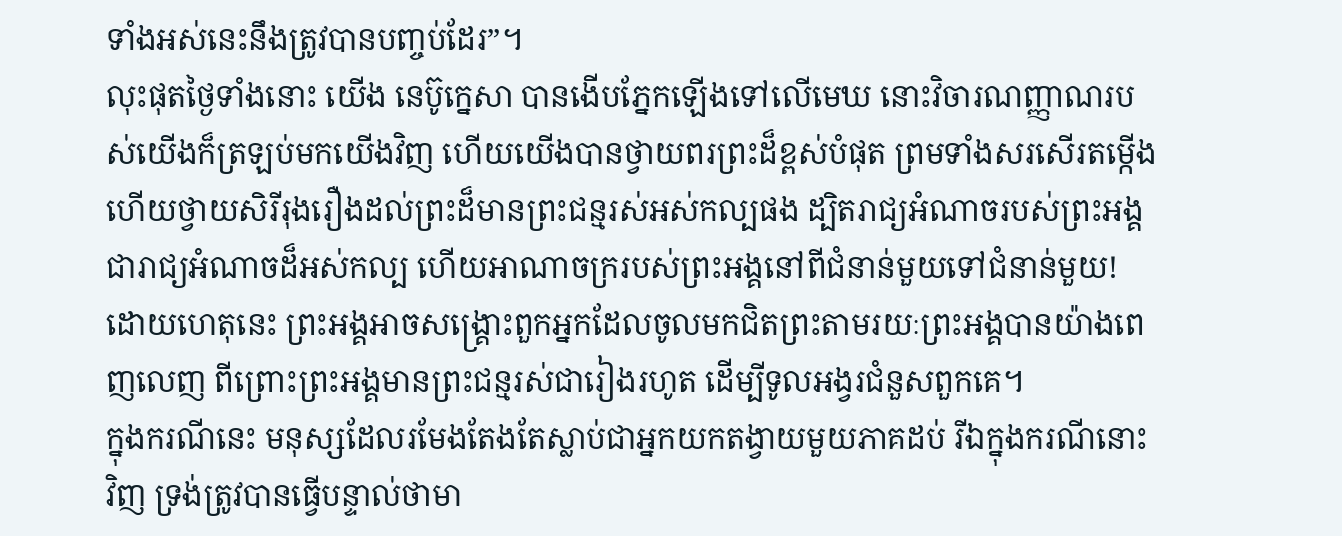ទាំងអស់នេះនឹងត្រូវបានបញ្ចប់ដែរ”។
លុះផុតថ្ងៃទាំងនោះ យើង នេប៊ូក្នេសា បានងើបភ្នែកឡើងទៅលើមេឃ នោះវិចារណញ្ញាណរបស់យើងក៏ត្រឡប់មកយើងវិញ ហើយយើងបានថ្វាយពរព្រះដ៏ខ្ពស់បំផុត ព្រមទាំងសរសើរតម្កើង ហើយថ្វាយសិរីរុងរឿងដល់ព្រះដ៏មានព្រះជន្មរស់អស់កល្បផង ដ្បិតរាជ្យអំណាចរបស់ព្រះអង្គជារាជ្យអំណាចដ៏អស់កល្ប ហើយអាណាចក្ររបស់ព្រះអង្គនៅពីជំនាន់មួយទៅជំនាន់មួយ!
ដោយហេតុនេះ ព្រះអង្គអាចសង្គ្រោះពួកអ្នកដែលចូលមកជិតព្រះតាមរយៈព្រះអង្គបានយ៉ាងពេញលេញ ពីព្រោះព្រះអង្គមានព្រះជន្មរស់ជារៀងរហូត ដើម្បីទូលអង្វរជំនួសពួកគេ។
ក្នុងករណីនេះ មនុស្សដែលរមែងតែងតែស្លាប់ជាអ្នកយកតង្វាយមួយភាគដប់ រីឯក្នុងករណីនោះវិញ ទ្រង់ត្រូវបានធ្វើបន្ទាល់ថាមា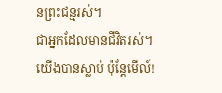នព្រះជន្មរស់។
ជាអ្នកដែលមានជីវិតរស់។ យើងបានស្លាប់ ប៉ុន្តែមើល៍!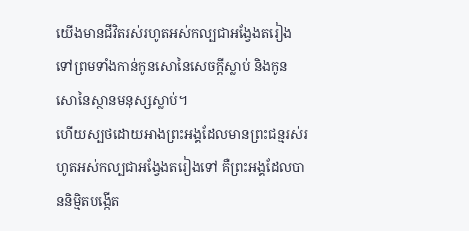យើងមានជីវិតរស់រហូតអស់កល្បជាអង្វែងតរៀងទៅព្រមទាំងកាន់កូនសោនៃសេចក្ដីស្លាប់ និងកូនសោនៃស្ថានមនុស្សស្លាប់។
ហើយស្បថដោយអាងព្រះអង្គដែលមានព្រះជន្មរស់រហូតអស់កល្បជាអង្វែងតរៀងទៅ គឺព្រះអង្គដែលបាននិម្មិតបង្កើត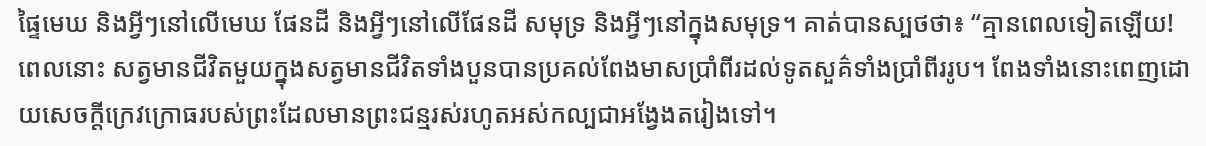ផ្ទៃមេឃ និងអ្វីៗនៅលើមេឃ ផែនដី និងអ្វីៗនៅលើផែនដី សមុទ្រ និងអ្វីៗនៅក្នុងសមុទ្រ។ គាត់បានស្បថថា៖ “គ្មានពេលទៀតឡើយ!
ពេលនោះ សត្វមានជីវិតមួយក្នុងសត្វមានជីវិតទាំងបួនបានប្រគល់ពែងមាសប្រាំពីរដល់ទូតសួគ៌ទាំងប្រាំពីររូប។ ពែងទាំងនោះពេញដោយសេចក្ដីក្រេវក្រោធរបស់ព្រះដែលមានព្រះជន្មរស់រហូតអស់កល្បជាអង្វែងតរៀងទៅ។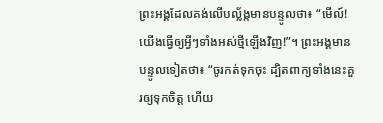ព្រះអង្គដែលគង់លើបល្ល័ង្កមានបន្ទូលថា៖ “មើល៍! យើងធ្វើឲ្យអ្វីៗទាំងអស់ថ្មីឡើងវិញ!”។ ព្រះអង្គមានបន្ទូលទៀតថា៖ “ចូរកត់ទុកចុះ ដ្បិតពាក្យទាំងនេះគួរឲ្យទុកចិត្ត ហើយ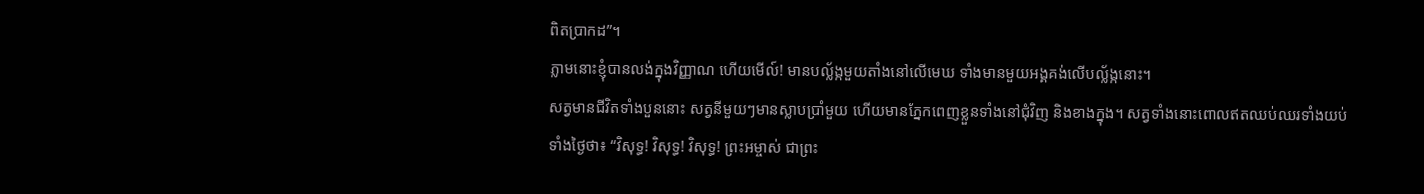ពិតប្រាកដ”។
ភ្លាមនោះខ្ញុំបានលង់ក្នុងវិញ្ញាណ ហើយមើល៍! មានបល្ល័ង្កមួយតាំងនៅលើមេឃ ទាំងមានមួយអង្គគង់លើបល្ល័ង្កនោះ។
សត្វមានជីវិតទាំងបួននោះ សត្វនីមួយៗមានស្លាបប្រាំមួយ ហើយមានភ្នែកពេញខ្លួនទាំងនៅជុំវិញ និងខាងក្នុង។ សត្វទាំងនោះពោលឥតឈប់ឈរទាំងយប់ទាំងថ្ងៃថា៖ “វិសុទ្ធ! វិសុទ្ធ! វិសុទ្ធ! ព្រះអម្ចាស់ ជាព្រះ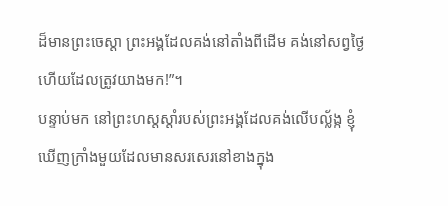ដ៏មានព្រះចេស្ដា ព្រះអង្គដែលគង់នៅតាំងពីដើម គង់នៅសព្វថ្ងៃ ហើយដែលត្រូវយាងមក!”។
បន្ទាប់មក នៅព្រះហស្តស្ដាំរបស់ព្រះអង្គដែលគង់លើបល្ល័ង្ក ខ្ញុំឃើញក្រាំងមួយដែលមានសរសេរនៅខាងក្នុង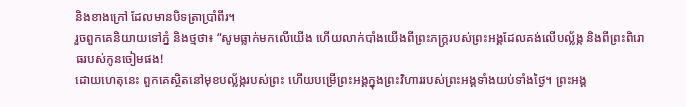និងខាងក្រៅ ដែលមានបិទត្រាប្រាំពីរ។
រួចពួកគេនិយាយទៅភ្នំ និងថ្មថា៖ “សូមធ្លាក់មកលើយើង ហើយលាក់បាំងយើងពីព្រះភក្ត្ររបស់ព្រះអង្គដែលគង់លើបល្ល័ង្ក និងពីព្រះពិរោធរបស់កូនចៀមផង!
ដោយហេតុនេះ ពួកគេស្ថិតនៅមុខបល្ល័ង្ករបស់ព្រះ ហើយបម្រើព្រះអង្គក្នុងព្រះវិហាររបស់ព្រះអង្គទាំងយប់ទាំងថ្ងៃ។ ព្រះអង្គ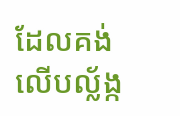ដែលគង់លើបល្ល័ង្ក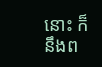នោះ ក៏នឹងព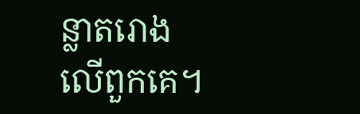ន្លាតរោងលើពួកគេ។